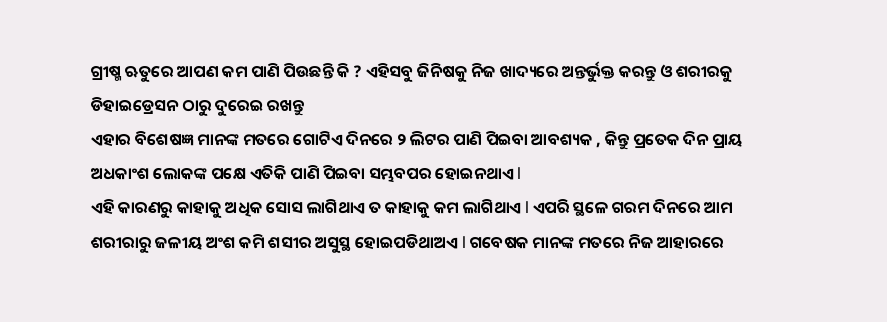ଗ୍ରୀଷ୍ମ ଋତୁରେ ଆପଣ କମ ପାଣି ପିଉଛନ୍ତି କି ? ଏହିସବୁ ଜିନିଷକୁ ନିଜ ଖାଦ୍ୟରେ ଅନ୍ତର୍ଭୁକ୍ତ କରନ୍ତୁ ଓ ଶରୀରକୁ ଡିହାଇଡ୍ରେସନ ଠାରୁ ଦୁରେଇ ରଖନ୍ତୁ
ଏହାର ବିଶେଷଜ୍ଞ ମାନଙ୍କ ମତରେ ଗୋଟିଏ ଦିନରେ ୨ ଲିଟର ପାଣି ପିଇବା ଆବଶ୍ୟକ , କିନ୍ତୁ ପ୍ରତେକ ଦିନ ପ୍ରାୟ ଅଧକାଂଶ ଲୋକଙ୍କ ପକ୍ଷେ ଏତିକି ପାଣି ପିଇବା ସମ୍ଭବପର ହୋଇନଥାଏ l
ଏହି କାରଣରୁ କାହାକୁ ଅଧିକ ସୋସ ଲାଗିଥାଏ ତ କାହାକୁ କମ ଲାଗିଥାଏ l ଏପରି ସ୍ଥଳେ ଗରମ ଦିନରେ ଆମ ଶରୀରାରୁ ଜଳୀୟ ଅଂଶ କମି ଶସୀର ଅସୁସ୍ଥ ହୋଇପଡିଥାଅଏ l ଗବେଷକ ମାନଙ୍କ ମତରେ ନିଜ ଆହାରରେ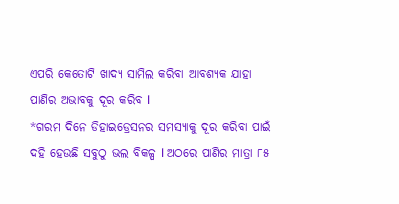ଏପରି କେତୋଟି ଖାଦ୍ୟ ସାମିଲ କରିବା ଆବଶ୍ୟକ ଯାହା ପାଣିର ଅଭାବକୁ ଦୂର କରିବ l
*ଗରମ ଦିନେ ଡିହାଇଡ୍ରେସନର ସମସ୍ୟାକୁ ଦୂର କରିବା ପାଇଁ ଦହି ହେଉଛି ସବୁଠୁ ଭଲ ବିକଳ୍ପ l ଅଠରେ ପାଣିର ମାତ୍ରା ୮୫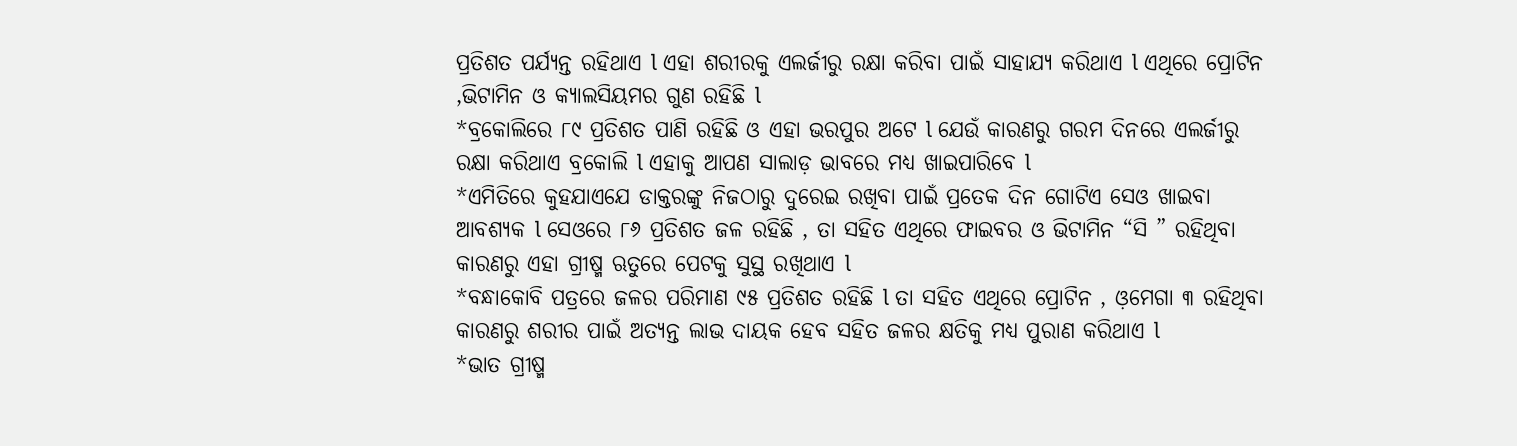ପ୍ରତିଶତ ପର୍ଯ୍ୟନ୍ତ ରହିଥାଏ l ଏହା ଶରୀରକୁ ଏଲର୍ଜୀରୁ ରକ୍ଷା କରିବା ପାଇଁ ସାହାଯ୍ୟ କରିଥାଏ l ଏଥିରେ ପ୍ରୋଟିନ ,ଭିଟାମିନ ଓ କ୍ୟାଲସିୟମର ଗୁଣ ରହିଛି l
*ବ୍ରକୋଲିରେ ୮୯ ପ୍ରତିଶତ ପାଣି ରହିଛି ଓ ଏହା ଭରପୁର ଅଟେ l ଯେଉଁ କାରଣରୁ ଗରମ ଦିନରେ ଏଲର୍ଜୀରୁ ରକ୍ଷା କରିଥାଏ ବ୍ରକୋଲି l ଏହାକୁ ଆପଣ ସାଲାଡ଼ ଭାବରେ ମଧ୍ୟ ଖାଇପାରିବେ l
*ଏମିତିରେ କୁହଯାଏଯେ ଡାକ୍ତରଙ୍କୁ ନିଜଠାରୁ ଦୁରେଇ ରଖିବା ପାଇଁ ପ୍ରତେକ ଦିନ ଗୋଟିଏ ସେଓ ଖାଇବା ଆବଶ୍ୟକ l ସେଓରେ ୮୬ ପ୍ରତିଶତ ଜଳ ରହିଛି , ତା ସହିତ ଏଥିରେ ଫାଇବର ଓ ଭିଟାମିନ “ସି ” ରହିଥିବା କାରଣରୁ ଏହା ଗ୍ରୀଷ୍ମ ଋତୁରେ ପେଟକୁ ସୁସ୍ଥ ରଖିଥାଏ l
*ବନ୍ଧାକୋବି ପତ୍ରରେ ଜଳର ପରିମାଣ ୯୫ ପ୍ରତିଶତ ରହିଛି l ତା ସହିତ ଏଥିରେ ପ୍ରୋଟିନ , ଓ଼ମେଗା ୩ ରହିଥିବା କାରଣରୁ ଶରୀର ପାଇଁ ଅତ୍ୟନ୍ତ ଲାଭ ଦାୟକ ହେବ ସହିତ ଜଳର କ୍ଷତିକୁ ମଧ୍ୟ ପୁରାଣ କରିଥାଏ l
*ଭାତ ଗ୍ରୀଷ୍ମ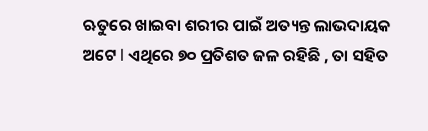ଋତୁରେ ଖାଇବା ଶରୀର ପାଇଁ ଅତ୍ୟନ୍ତ ଲାଭଦାୟକ ଅଟେ l ଏଥିରେ ୭୦ ପ୍ରତିଶତ ଜଳ ରହିଛି , ତା ସହିତ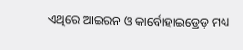ଏଥିରେ ଆଇରନ ଓ କାର୍ବୋହାଇଡ୍ରେଡ଼ ମଧ୍ୟ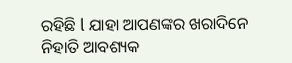ରହିଛି l ଯାହା ଆପଣଙ୍କର ଖରାଦିନେ ନିହାତି ଆବଶ୍ୟକ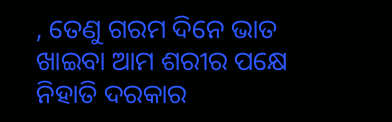, ତେଣୁ ଗରମ ଦିନେ ଭାତ ଖାଇବା ଆମ ଶରୀର ପକ୍ଷେ ନିହାତି ଦରକାର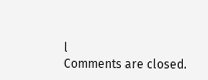l
Comments are closed.